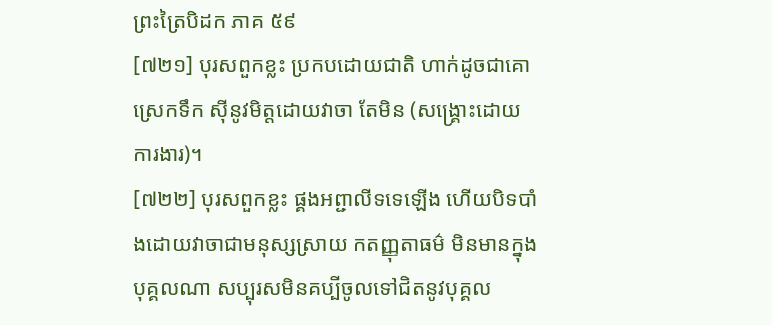ព្រះត្រៃបិដក ភាគ ៥៩
[៧២១] បុរសពួកខ្លះ ប្រកបដោយជាតិ ហាក់ដូចជាគោស្រេកទឹក ស៊ីនូវមិត្តដោយវាចា តែមិន (សង្គ្រោះដោយការងារ)។
[៧២២] បុរសពួកខ្លះ ផ្គងអព្ជាលីទទេឡើង ហើយបិទបាំងដោយវាចាជាមនុស្សស្រាយ កតញ្ញុតាធម៌ មិនមានក្នុងបុគ្គលណា សប្បុរសមិនគប្បីចូលទៅជិតនូវបុគ្គល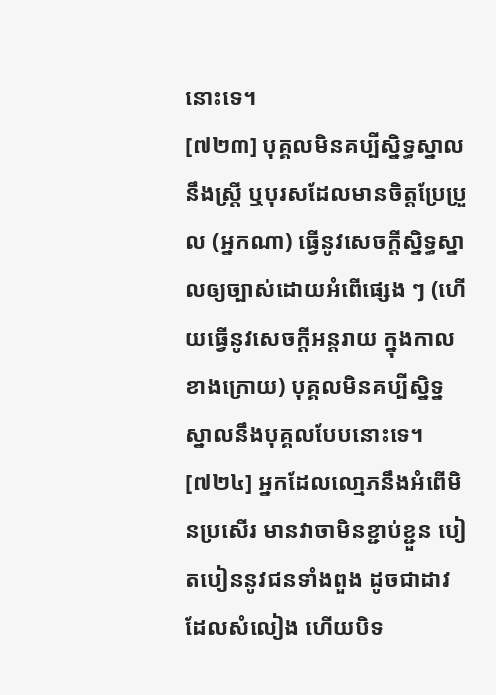នោះទេ។
[៧២៣] បុគ្គលមិនគប្បីស្និទ្ធស្នាលនឹងស្ត្រី ឬបុរសដែលមានចិត្តប្រែប្រួល (អ្នកណា) ធ្វើនូវសេចក្តីស្និទ្ធស្នាលឲ្យច្បាស់ដោយអំពើផ្សេង ៗ (ហើយធ្វើនូវសេចក្តីអន្តរាយ ក្នុងកាលខាងក្រោយ) បុគ្គលមិនគប្បីស្និទ្នស្នាលនឹងបុគ្គលបែបនោះទេ។
[៧២៤] អ្នកដែលលោ្មភនឹងអំពើមិនប្រសើរ មានវាចាមិនខ្ជាប់ខ្ជួន បៀតបៀននូវជនទាំងពួង ដូចជាដាវដែលសំលៀង ហើយបិទ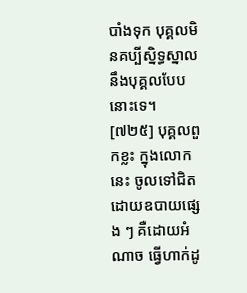បាំងទុក បុគ្គលមិនគប្បីស្និទ្ធស្នាលនឹងបុគ្គលបែបនោះទេ។
[៧២៥] បុគ្គលពួកខ្លះ ក្នុងលោកនេះ ចូលទៅជិតដោយឧបាយផ្សេង ៗ គឺដោយអំណាច ធ្វើហាក់ដូ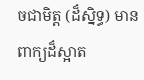ចជាមិត្ត (ដ៏ស្និទ្ធ) មានពាក្យដ៏ស្អាត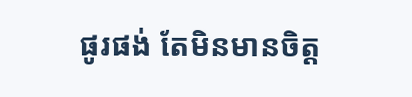ផូរផង់ តែមិនមានចិត្ត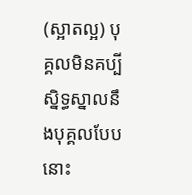(ស្អាតល្អ) បុគ្គលមិនគប្បីស្និទ្ធស្នាលនឹងបុគ្គលបែបនោះ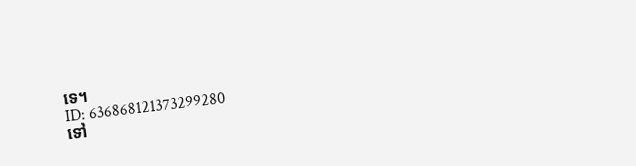ទេ។
ID: 636868121373299280
ទៅ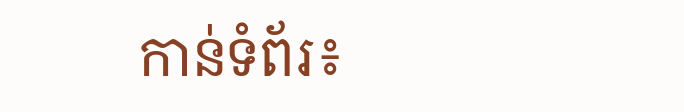កាន់ទំព័រ៖